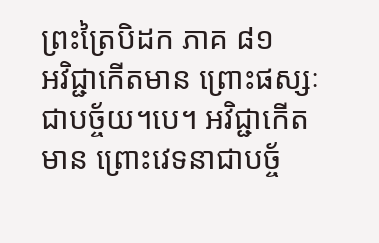ព្រះត្រៃបិដក ភាគ ៨១
អវិជ្ជាកើតមាន ព្រោះផស្សៈជាបច្ច័យ។បេ។ អវិជ្ជាកើតមាន ព្រោះវេទនាជាបច្ច័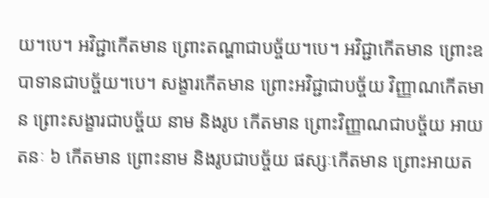យ។បេ។ អវិជ្ជាកើតមាន ព្រោះតណ្ហាជាបច្ច័យ។បេ។ អវិជ្ជាកើតមាន ព្រោះឧបាទានជាបច្ច័យ។បេ។ សង្ខារកើតមាន ព្រោះអវិជ្ជាជាបច្ច័យ វិញ្ញាណកើតមាន ព្រោះសង្ខារជាបច្ច័យ នាម និងរូប កើតមាន ព្រោះវិញ្ញាណជាបច្ច័យ អាយតនៈ ៦ កើតមាន ព្រោះនាម និងរូបជាបច្ច័យ ផស្សៈកើតមាន ព្រោះអាយត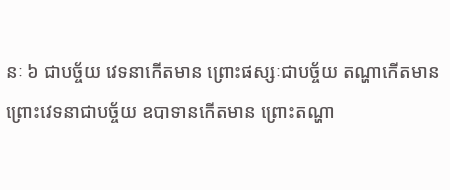នៈ ៦ ជាបច្ច័យ វេទនាកើតមាន ព្រោះផស្សៈជាបច្ច័យ តណ្ហាកើតមាន ព្រោះវេទនាជាបច្ច័យ ឧបាទានកើតមាន ព្រោះតណ្ហា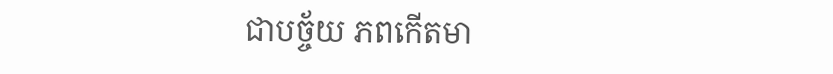ជាបច្ច័យ ភពកើតមា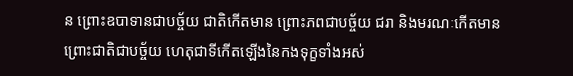ន ព្រោះឧបាទានជាបច្ច័យ ជាតិកើតមាន ព្រោះភពជាបច្ច័យ ជរា និងមរណៈកើតមាន ព្រោះជាតិជាបច្ច័យ ហេតុជាទីកើតឡើងនៃកងទុក្ខទាំងអស់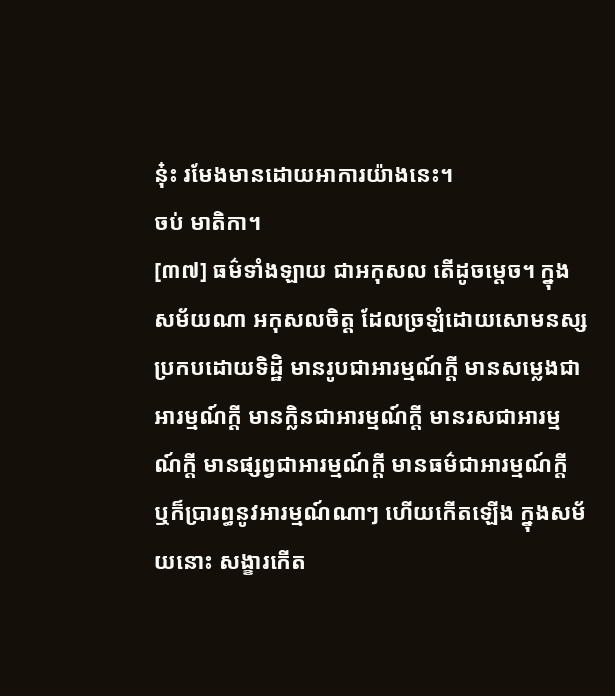នុ៎ះ រមែងមានដោយអាការយ៉ាងនេះ។
ចប់ មាតិកា។
[៣៧] ធម៌ទាំងឡាយ ជាអកុសល តើដូចម្តេច។ ក្នុងសម័យណា អកុសលចិត្ត ដែលច្រឡំដោយសោមនស្ស ប្រកបដោយទិដ្ឋិ មានរូបជាអារម្មណ៍ក្តី មានសម្លេងជាអារម្មណ៍ក្តី មានក្លិនជាអារម្មណ៍ក្តី មានរសជាអារម្មណ៍ក្តី មានផ្សព្វជាអារម្មណ៍ក្តី មានធម៌ជាអារម្មណ៍ក្តី ឬក៏ប្រារព្ធនូវអារម្មណ៍ណាៗ ហើយកើតឡើង ក្នុងសម័យនោះ សង្ខារកើត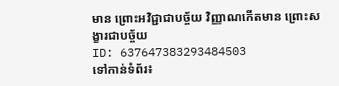មាន ព្រោះអវិជ្ជាជាបច្ច័យ វិញ្ញាណកើតមាន ព្រោះសង្ខារជាបច្ច័យ
ID: 637647383293484503
ទៅកាន់ទំព័រ៖